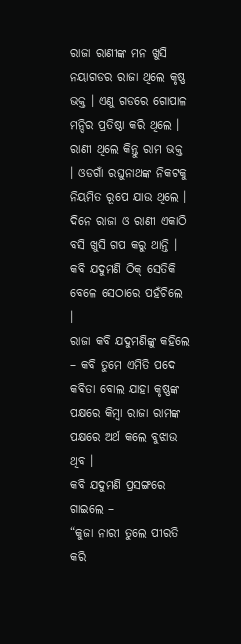ରାଜା ରାଣୀଙ୍କ ମନ ଖୁସି
ନୟାଗଡର ରାଜା ଥିଲେ କୃଷ୍ଣ ଭକ୍ତ । ଏଣୁ ଗଡରେ ଗୋପାଳ ମନ୍ଦିର ପ୍ରତିଷ୍ଠା କରି ଥିଲେ । ରାଣୀ ଥିଲେ କିନ୍ତୁ ରାମ ଭକ୍ତ । ଓଡଗାଁ ରଘୁନାଥଙ୍କ ନିକଟକୁ ନିୟମିତ ରୂପେ ଯାଉ ଥିଲେ ।
ଦିନେ ରାଜା ଓ ରାଣୀ ଏକାଠି ବସି ଖୁସି ଗପ କରୁ ଥାନ୍ତି । କବି ଯଦୁମଣି ଠିକ୍ ସେତିକି ବେଳେ ସେଠାରେ ପହଁଚିଲେ ।
ରାଜା କବି ଯଦୁମଣିଙ୍କୁ କହିଲେ – କବି ତୁମେ ଏମିତି ପଦେ କବିତା ବୋଲ ଯାହା କୃଷ୍ଣଙ୍କ ପକ୍ଷରେ କିମ୍ବା ରାଜା ରାମଙ୍କ ପକ୍ଷରେ ଅର୍ଥ କଲେ ବୁଝାଉ ଥିବ ।
କବି ଯଦୁମଣି ପ୍ରସଙ୍ଗରେ ଗାଇଲେ –
“କୁଜା ନାରୀ ତୁଲେ ପୀରତି କରି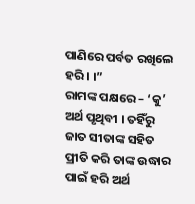ପାଣିରେ ପର୍ବତ ରଖିଲେ ହରି । ।”
ରାମଙ୍କ ପକ୍ଷରେ – ‘କୁ’ ଅର୍ଥ ପୃଥିବୀ । ତହିଁରୁ ଜାତ ସୀତାଙ୍କ ସହିତ ପ୍ରୀତି କରି ତାଙ୍କ ଉଦ୍ଧାର ପାଇଁ ହରି ଅର୍ଥ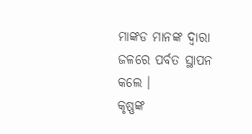ମାଙ୍କଡ ମାନଙ୍କ ଦ୍ୱାରା ଜଳରେ ପର୍ବତ ସ୍ଥାପନ କଲେ ।
କୃଷ୍ଣଙ୍କ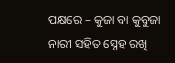ପକ୍ଷରେ – କୁଜା ବା କୁବୁଜା ନାରୀ ସହିତ ସ୍ନେହ ରଖି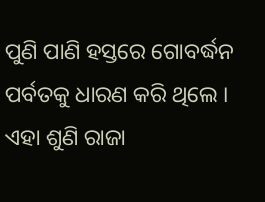ପୁଣି ପାଣି ହସ୍ତରେ ଗୋବର୍ଦ୍ଧନ ପର୍ବତକୁ ଧାରଣ କରି ଥିଲେ ।
ଏହା ଶୁଣି ରାଜା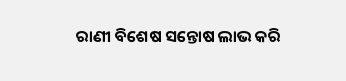ରାଣୀ ବିଶେଷ ସନ୍ତୋଷ ଲାଭ କରି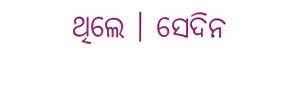ଥିଲେ । ସେଦିନ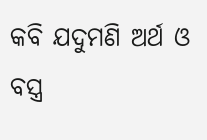କବି ଯଦୁମଣି ଅର୍ଥ ଓ ବସ୍ତ୍ର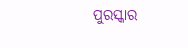ପୁରସ୍କାର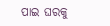ପାଇ ଘରକୁ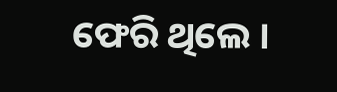ଫେରି ଥିଲେ ।